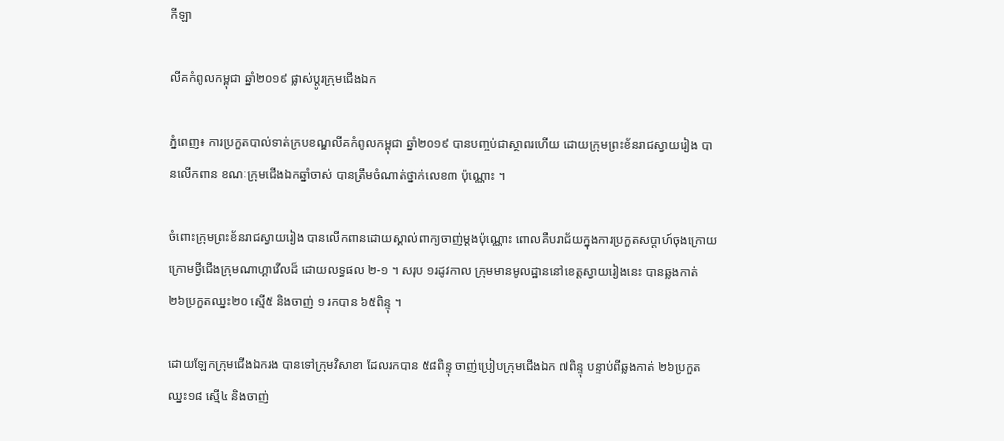កីឡា

លីគកំពូលកម្ពុជា ឆ្នាំ២០១៩ ផ្លាស់ប្ដូរក្រុមជើងឯក

ភ្នំពេញ៖ ការប្រកួតបាល់ទាត់ក្របខណ្ឌលីគកំពូលកម្ពុជា ឆ្នាំ២០១៩ បានបញ្ចប់ជាស្ថាពរហើយ ដោយក្រុមព្រះខ័នរាជស្វាយរៀង បានលើកពាន ខណៈក្រុមជើងឯកឆ្នាំចាស់ បានត្រឹមចំណាត់ថ្នាក់លេខ៣ ប៉ុណ្ណោះ ។

ចំពោះក្រុមព្រះខ័នរាជស្វាយរៀង បានលើកពានដោយស្គាល់ពាក្យចាញ់ម្ដងប៉ុណ្ណោះ ពោលគឺបរាជ័យក្នុងការប្រកួតសប្ដាហ៍ចុងក្រោយ ក្រោមថ្វីជើងក្រុមណាហ្គាវើលដ៏ ដោយលទ្ធផល ២-១ ។ សរុប ១រដូវកាល ក្រុមមានមូលដ្ឋាននៅខេត្តស្វាយរៀងនេះ បានឆ្លងកាត់ ២៦ប្រកួតឈ្នះ២០ ស្មើ៥ និងចាញ់ ១ រកបាន ៦៥ពិន្ទុ ។

ដោយឡែកក្រុមជើងឯករង បានទៅក្រុមវិសាខា ដែលរកបាន ៥៨ពិន្ទុ ចាញ់ប្រៀបក្រុមជើងឯក ៧ពិន្ទុ បន្ទាប់ពីឆ្លងកាត់ ២៦ប្រកួតឈ្នះ១៨ ស្មើ៤ និងចាញ់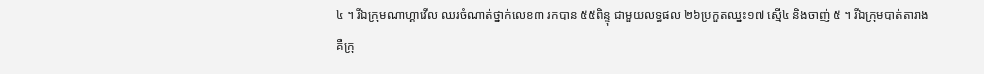៤ ។ រីឯក្រុមណាហ្គាវើល ឈរចំណាត់ថ្នាក់លេខ៣ រកបាន ៥៥ពិន្ទុ ជាមួយលទ្ធផល ២៦ប្រកួតឈ្នះ១៧ ស្មើ៤ និងចាញ់ ៥ ។ រីឯក្រុមបាត់តារាង គឺក្រុ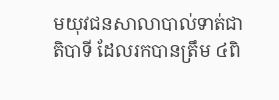មយុវជនសាលាបាល់ទាត់ជាតិបាទី ដែលរកបានត្រឹម ៤ពិ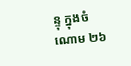ន្ទុ ក្នុងចំណោម ២៦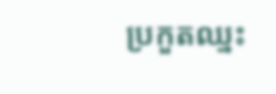ប្រកួតឈ្នះ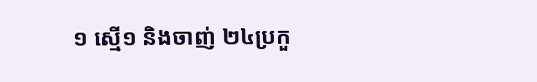១ ស្មើ១ និងចាញ់ ២៤ប្រកួ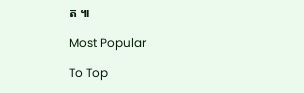ត ៕

Most Popular

To Top